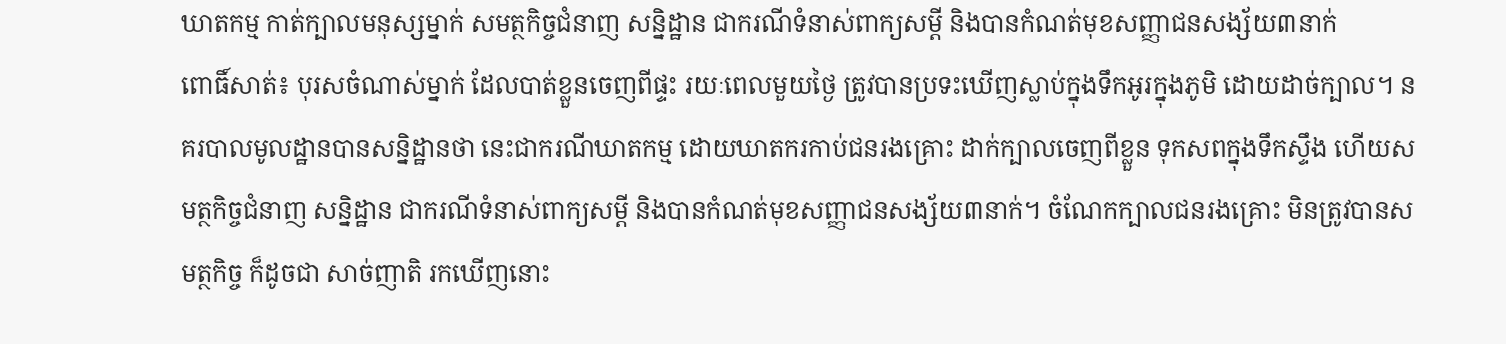ឃាតកម្ម កាត់ក្បាលមនុស្សម្នាក់ សមត្ថកិច្ចជំនាញ សន្និដ្ឋាន ជាករណីទំនាស់ពាក្យសម្ដី និងបានកំណត់មុខសញ្ញាជនសង្ស័យ៣នាក់
ពោធិ៍សាត់៖ បុរសចំណាស់ម្នាក់ ដែលបាត់ខ្លួនចេញពីផ្ទះ រយៈពេលមួយថ្ងៃ ត្រូវបានប្រទះឃើញស្លាប់ក្នុងទឹកអូរក្នុងភូមិ ដោយដាច់ក្បាល។ នគរបាលមូលដ្ឋានបានសន្និដ្ឋានថា នេះជាករណីឃាតកម្ម ដោយឃាតករកាប់ជនរងគ្រោះ ដាក់ក្បាលចេញពីខ្លួន ទុកសពក្នុងទឹកស្ទឹង ហើយសមត្ថកិច្ចជំនាញ សន្និដ្ឋាន ជាករណីទំនាស់ពាក្យសម្ដី និងបានកំណត់មុខសញ្ញាជនសង្ស័យ៣នាក់។ ចំណែកក្បាលជនរងគ្រោះ មិនត្រូវបានសមត្ថកិច្ច ក៏ដូចជា សាច់ញាតិ រកឃើញនោះ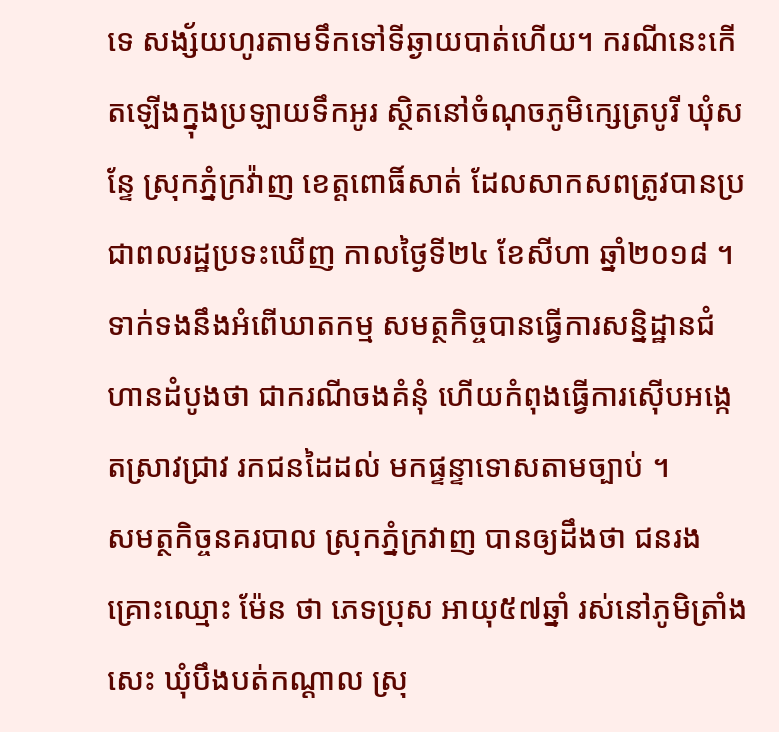ទេ សង្ស័យហូរតាមទឹកទៅទីឆ្ងាយបាត់ហើយ។ ករណីនេះកើតឡើងក្នុងប្រឡាយទឹកអូរ ស្ថិតនៅចំណុចភូមិក្សេត្របូរី ឃុំសន្ទែ ស្រុកភ្នំក្រវ៉ាញ ខេត្តពោធិ៍សាត់ ដែលសាកសពត្រូវបានប្រជាពលរដ្ឋប្រទះឃើញ កាលថ្ងៃទី២៤ ខែសីហា ឆ្នាំ២០១៨ ។
ទាក់ទងនឹងអំពើឃាតកម្ម សមត្ថកិច្ចបានធ្វើការសន្និដ្ឋានជំហានដំបូងថា ជាករណីចងគំនុំ ហើយកំពុងធ្វើការស៊ើបអង្កេតស្រាវជ្រាវ រកជនដៃដល់ មកផ្ទន្ទាទោសតាមច្បាប់ ។
សមត្ថកិច្ចនគរបាល ស្រុកភ្នំក្រវាញ បានឲ្យដឹងថា ជនរងគ្រោះឈ្មោះ ម៉ែន ថា ភេទប្រុស អាយុ៥៧ឆ្នាំ រស់នៅភូមិត្រាំងសេះ ឃុំបឹងបត់កណ្ដាល ស្រុ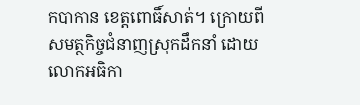កបាកាន ខេត្តពោធិ៍សាត់។ ក្រោយពីសមត្ថកិច្ចជំនាញស្រុកដឹកនាំ ដោយលោកអធិកា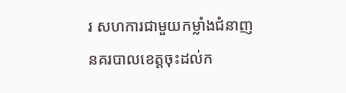រ សហការជាមួយកម្លាំងជំនាញ នគរបាលខេត្តចុះដល់ក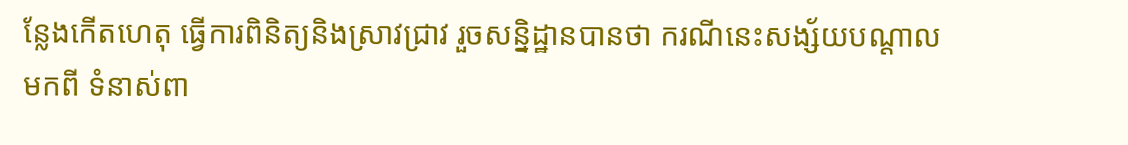ន្លែងកើតហេតុ ធ្វើការពិនិត្យនិងស្រាវជ្រាវ រួចសន្និដ្ឋានបានថា ករណីនេះសង្ស័យបណ្ដាលមកពី ទំនាស់ពា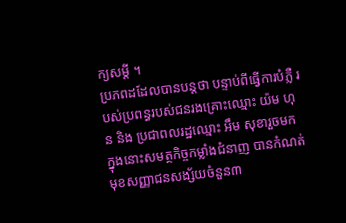ក្យសម្ដី ។
ប្រភពដដែលបានបន្តថា បន្ទាប់ពីធ្វើការបំភ្លឺ របស់ប្រពន្ធរបស់ជនរងគ្រោះឈ្មោះ យ៉ម ហុន និង ប្រជាពលរដ្ឋឈ្មោះ អឹម សុខារួចមក ក្នុងនោះសមត្ថកិច្ចកម្លាំងជំនាញ បានកំណត់មុខសញ្ញាជនសង្ស័យចំនួន៣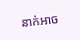នាក់អាច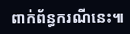ពាក់ព័ន្ធករណីនេះ៕